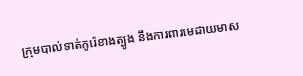ក្រុមបាល់ទាត់កូរ៉េខាងត្បូង នឹងការពារមេដាយមាស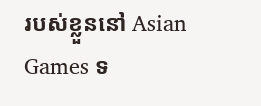របស់ខ្លួននៅ Asian Games ទ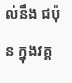ល់នឹង ជប៉ុន ក្នុងវគ្គ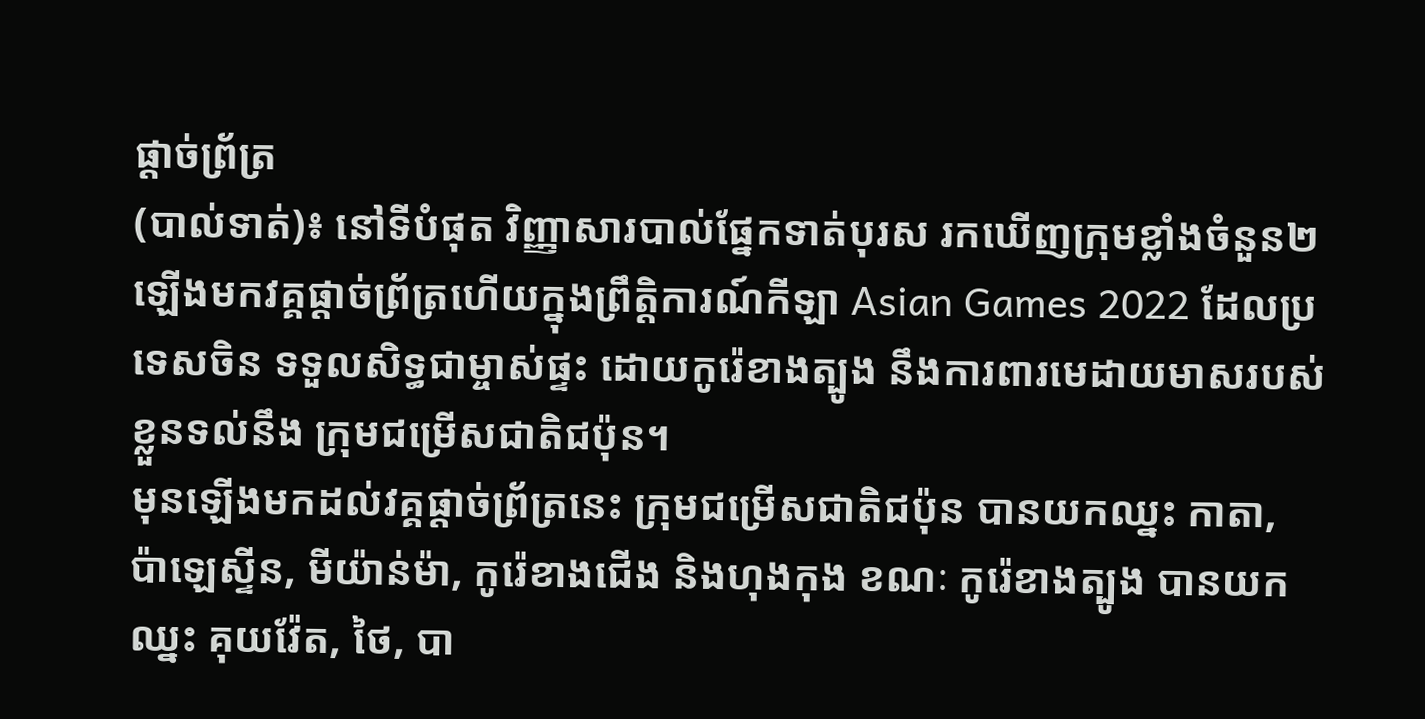ផ្តាច់ព្រ័ត្រ
(បាល់ទាត់)៖ នៅទីបំផុត វិញ្ញាសារបាល់ផ្នែកទាត់បុរស រកឃើញក្រុមខ្លាំងចំនួន២ ឡើងមកវគ្គផ្ដាច់ព្រ័ត្រហើយក្នុងព្រឹត្តិការណ៍កីឡា Asian Games 2022 ដែលប្រទេសចិន ទទួលសិទ្ធជាម្ចាស់ផ្ទះ ដោយកូរ៉េខាងត្បូង នឹងការពារមេដាយមាសរបស់ខ្លួនទល់នឹង ក្រុមជម្រើសជាតិជប៉ុន។
មុនឡើងមកដល់វគ្គផ្តាច់ព្រ័ត្រនេះ ក្រុមជម្រើសជាតិជប៉ុន បានយកឈ្នះ កាតា, ប៉ាឡេស្ទីន, មីយ៉ាន់ម៉ា, កូរ៉េខាងជើង និងហុងកុង ខណៈ កូរ៉េខាងត្បូង បានយកឈ្នះ គុយវ៉ែត, ថៃ, បា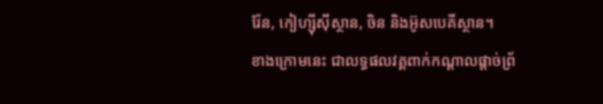រ៉ែន, កៀហ្ស៊ីស៊ីស្ថាន, ចិន និងអ៊ូសបេគីស្ថាន។
ខាងក្រោមនេះ ជាលទ្ធផលវគ្គពាក់កណ្តាលផ្តាច់ព្រ័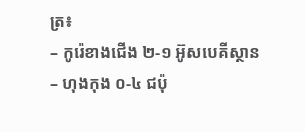ត្រ៖
– កូរ៉េខាងជើង ២-១ អ៊ូសបេគីស្ថាន
– ហុងកុង ០-៤ ជប៉ុ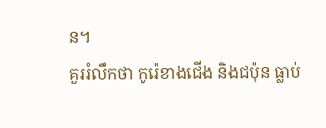ន។
គួររំលឹកថា កូរ៉េខាងជើង និងជប៉ុន ធ្លាប់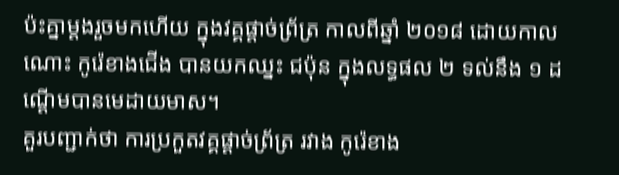ប៉ះគ្នាម្ដងរួចមកហើយ ក្នុងវគ្គផ្តាច់ព្រ័ត្រ កាលពីឆ្នាំ ២០១៨ ដោយកាលណោះ កូរ៉េខាងជើង បានយកឈ្នះ ជប៉ុន ក្នុងលទ្ធផល ២ ទល់នឹង ១ ដណ្ដើមបានមេដាយមាស។
គួរបញ្ជាក់ថា ការប្រកួតវគ្គផ្ដាច់ព្រ័ត្រ រវាង កូរ៉េខាង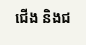ជើង និងជ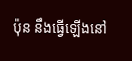ប៉ុន នឹងធ្វើឡើងនៅ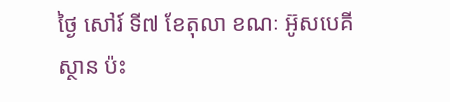ថ្ងៃ សៅរ៍ ទី៧ ខែតុលា ខណៈ អ៊ូសបេគីស្ថាន ប៉ះ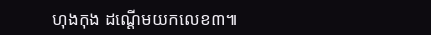ហុងកុង ដណ្ដើមយកលេខ៣៕